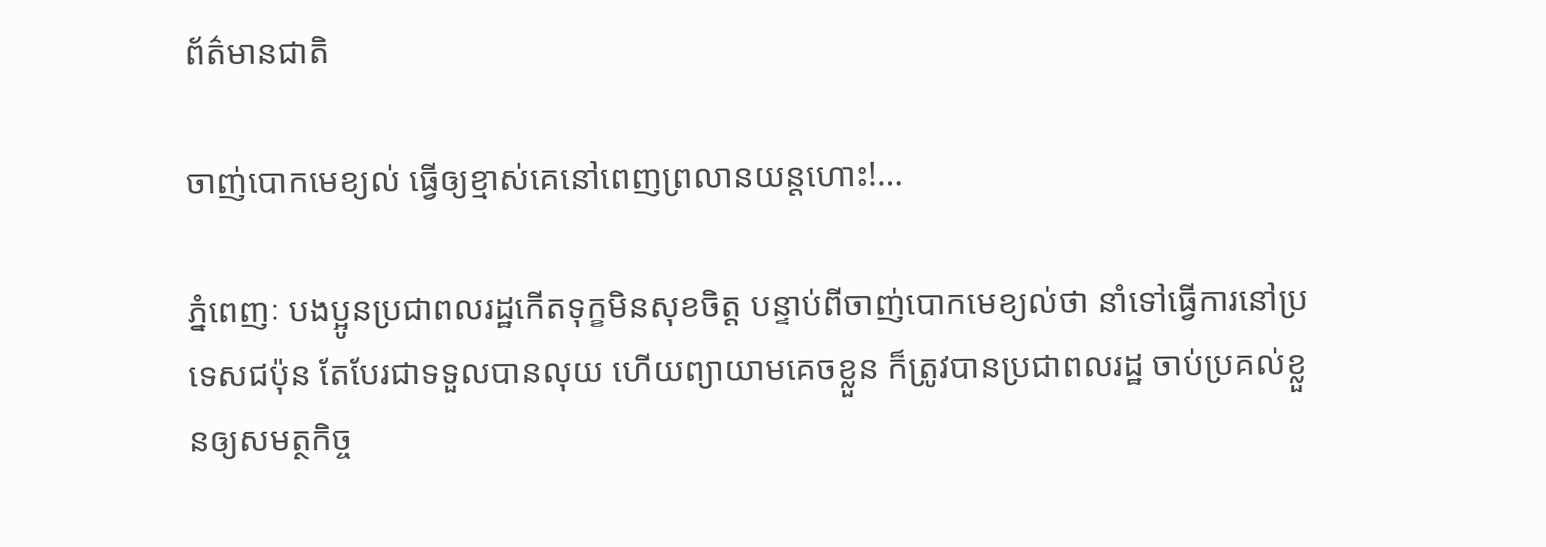ព័ត៌មានជាតិ

ចាញ់បោកមេខ្យល់ ធ្វើឲ្យខ្មាស់គេនៅពេញព្រលានយន្តហោះ!…

ភ្នំពេញៈ បងប្អូនប្រជាពលរដ្ឋកើតទុក្ខមិនសុខចិត្ត បន្ទាប់ពីចាញ់បោកមេខ្យល់ថា នាំទៅធ្វើការនៅប្រទេសជប៉ុន តែបែរជាទទួលបានលុយ ហើយព្យាយាមគេចខ្លួន ក៏ត្រូវបានប្រជាពលរដ្ឋ ចាប់ប្រគល់ខ្លួនឲ្យសមត្ថកិច្ច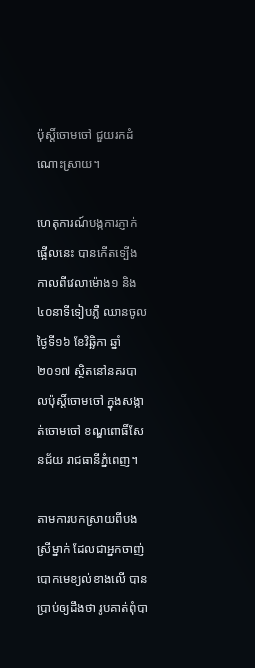ប៉ុស្តិ៍ចោមចៅ ជួយរកដំណោះស្រាយ។

ហេតុការណ៍បង្កការភ្ញាក់ផ្អើលនេះ បានកើតទ្បើងកាលពីវេលាម៉ោង១ និង៤០នាទីទៀបភ្លឺ ឈានចូលថ្ងៃទី១៦ ខែវិឆិ្ឆកា ឆ្នាំ២០១៧ ស្ថិតនៅនគរបាលប៉ុស្តិ៍ចោមចៅ ក្នុងសង្កាត់ចោមចៅ ខណ្ឌពោធិ៍សែនជ័យ រាជធានីភ្នំពេញ។

តាមការបកស្រាយពីបងស្រីម្នាក់ ដែលជាអ្នកចាញ់បោកមេខ្យល់ខាងលើ បានប្រាប់ឲ្យដឹងថា រូបគាត់ពុំបា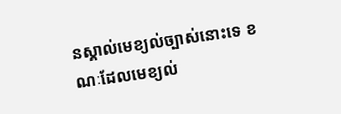នស្គាល់មេខ្យល់ច្បាស់នោះទេ ខណៈដែលមេខ្យល់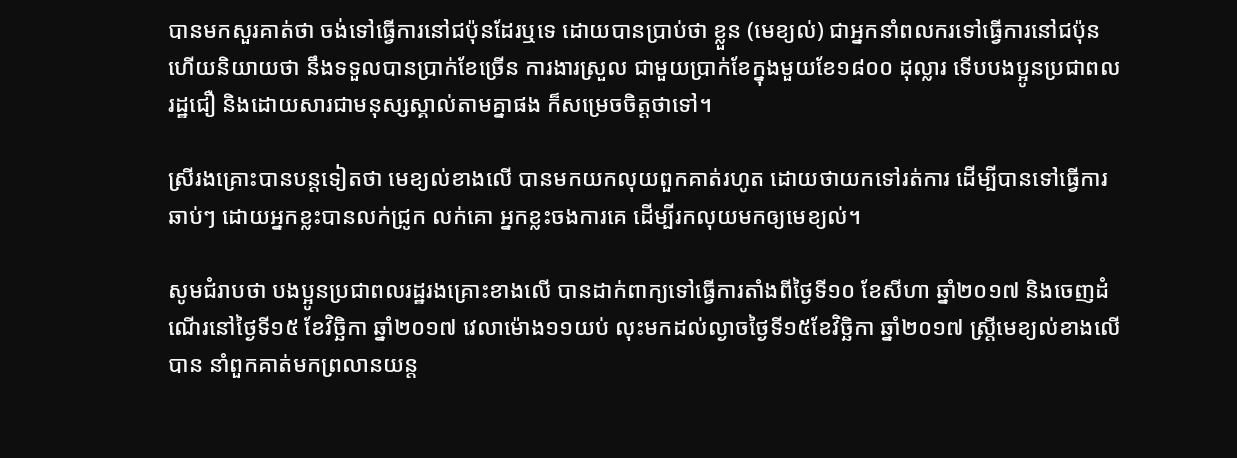បានមកសួរគាត់ថា ចង់ទៅធ្វើការនៅជប៉ុនដែរឬទេ ដោយបានប្រាប់ថា ខ្លួន (មេខ្យល់) ជាអ្នកនាំពលករទៅធ្វើការនៅជប៉ុន ហើយនិយាយថា នឹងទទួលបានប្រាក់ខែច្រើន ការងារស្រួល ជាមួយប្រាក់ខែក្នុងមួយខែ១៨០០ ដុល្លារ ទើបបងប្អូនប្រជាពលរដ្ឋជឿ និងដោយសារជាមនុស្សស្គាល់តាមគ្នាផង ក៏សម្រេចចិត្តថាទៅ។

ស្រីរងគ្រោះបានបន្តទៀតថា មេខ្យល់ខាងលើ បានមកយកលុយពួកគាត់រហូត ដោយថាយកទៅរត់ការ ដើម្បីបានទៅធ្វើការឆាប់ៗ ដោយអ្នកខ្លះបានលក់ជ្រូក លក់គោ អ្នកខ្លះចងការគេ ដើម្បីរកលុយមកឲ្យមេខ្យល់។

សូមជំរាបថា បងប្អូនប្រជាពលរដ្ឋរងគ្រោះខាងលើ បានដាក់ពាក្យទៅធ្វើការតាំងពីថ្ងៃទី១០ ខែសីហា ឆ្នាំ២០១៧ និងចេញដំណើរនៅថ្ងៃទី១៥ ខែវិច្ឆិកា ឆ្នាំ២០១៧ វេលាម៉ោង១១យប់ លុះមកដល់ល្ងាចថ្ងៃទី១៥ខែវិច្ឆិកា ឆ្នាំ២០១៧ ស្រ្តីមេខ្យល់ខាងលើបាន នាំពួកគាត់មកព្រលានយន្ត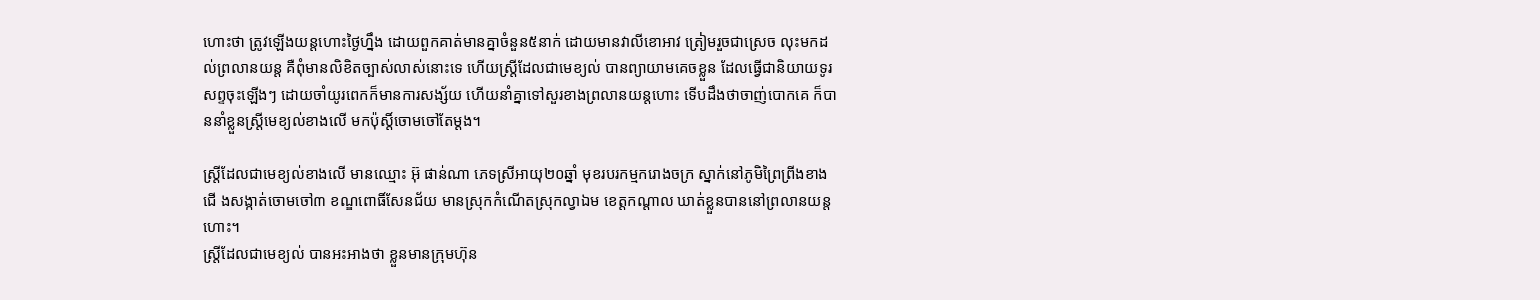ហោះថា ត្រូវឡើងយន្តហោះថ្ងៃហ្នឹង ដោយពួកគាត់មានគ្នាចំនួន៥នាក់ ដោយមានវាលីខោអាវ ត្រៀមរួចជាស្រេច លុះមកដល់ព្រលានយន្ត គឺពុំមានលិខិតច្បាស់លាស់នោះទេ ហើយស្រ្តីដែលជាមេខ្យល់ បានព្យាយាមគេចខ្លួន ដែលធ្វើជានិយាយទូរសព្ទចុះឡើងៗ ដោយចាំយូរពេកក៏មានការសង្ស័យ ហើយនាំគ្នាទៅសួរខាងព្រលានយន្តហោះ ទើបដឹងថាចាញ់បោកគេ ក៏បាននាំខ្លួនស្រ្តីមេខ្យល់ខាងលើ មកប៉ុស្តិ៍ចោមចៅតែម្តង។

ស្រ្តីដែលជាមេខ្យល់ខាងលើ មានឈ្មោះ អ៊ុ ផាន់ណា ភេទស្រីអាយុ២០ឆ្នាំ មុខរបរកម្មករោងចក្រ ស្នាក់នៅភូមិព្រៃព្រីងខាងជើ ងសង្កាត់ចោមចៅ៣ ខណ្ឌពោធិ៍សែនជ័យ មានស្រុកកំណើតស្រុកល្វាឯម ខេត្តកណ្តាល ឃាត់ខ្លួនបាននៅព្រលានយន្តហោះ។
ស្រ្តីដែលជាមេខ្យល់ បានអះអាងថា ខ្លួនមានក្រុមហ៊ុន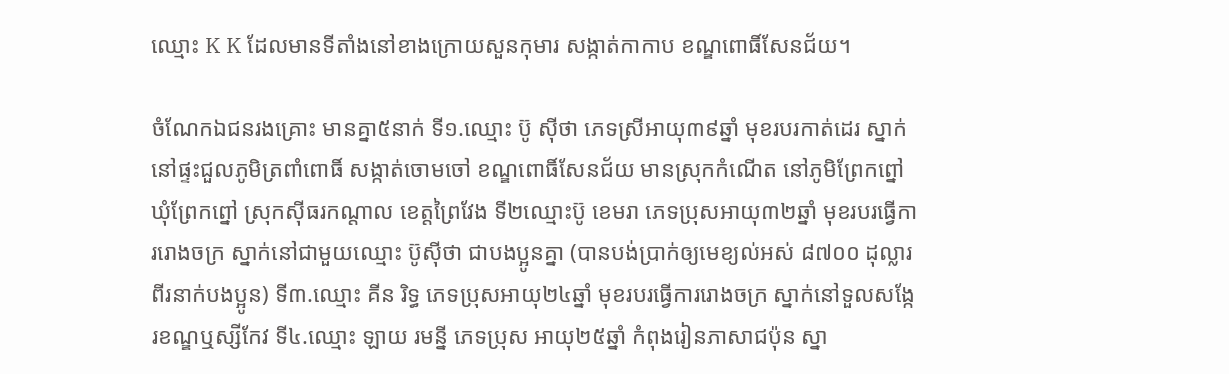ឈ្មោះ K K ដែលមានទីតាំងនៅខាងក្រោយសួនកុមារ សង្កាត់កាកាប ខណ្ឌពោធិ៍សែនជ័យ។

ចំណែកឯជនរងគ្រោះ មានគ្នា៥នាក់ ទី១.ឈ្មោះ ប៊ូ ស៊ីថា ភេទស្រីអាយុ៣៩ឆ្នាំ មុខរបរកាត់ដេរ ស្នាក់នៅផ្ទះជួលភូមិត្រពាំពោធិ៍ សង្កាត់ចោមចៅ ខណ្ឌពោធិ៍សែនជ័យ មានស្រុកកំណើត នៅភូមិព្រែកព្នៅ ឃុំព្រែកព្នៅ ស្រុកស៊ីធរកណ្តាល ខេត្តព្រៃវែង ទី២ឈ្មោះប៊ូ ខេមរា ភេទប្រុសអាយុ៣២ឆ្នាំ មុខរបរធ្វើការរោងចក្រ ស្នាក់នៅជាមួយឈ្មោះ ប៊ូស៊ីថា ជាបងប្អូនគ្នា (បានបង់ប្រាក់ឲ្យមេខ្យល់អស់ ៨៧០០ ដុល្លារពីរនាក់បងប្អូន) ទី៣.ឈ្មោះ គីន រិទ្ធ ភេទប្រុសអាយុ២៤ឆ្នាំ មុខរបរធ្វើការរោងចក្រ ស្នាក់នៅទួលសង្កែរខណ្ឌឬស្សីកែវ ទី៤.ឈ្មោះ ឡាយ រមន្នី ភេទប្រុស អាយុ២៥ឆ្នាំ កំពុងរៀនភាសាជប៉ុន ស្នា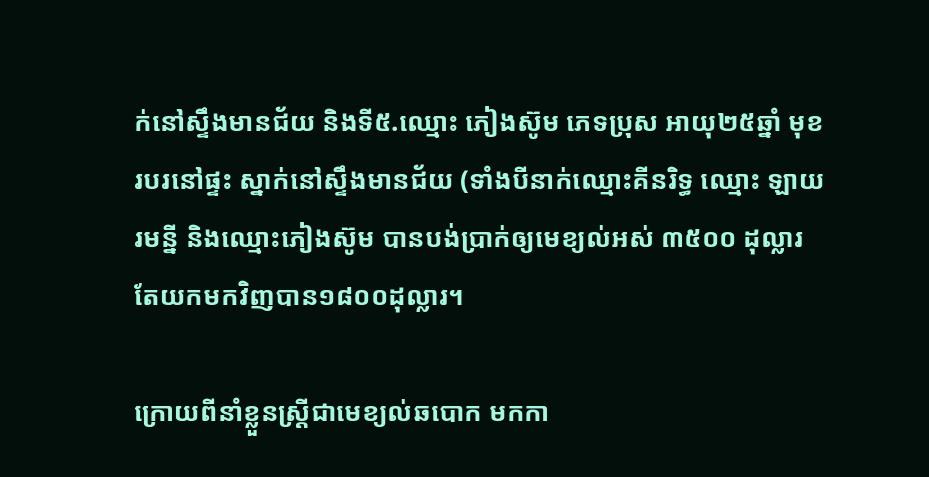ក់នៅស្ទឹងមានជ័យ និងទី៥.ឈ្មោះ ភៀងស៊ូម ភេទប្រុស អាយុ២៥ឆ្នាំ មុខរបរនៅផ្ទះ ស្នាក់នៅស្ទឹងមានជ័យ (ទាំងបីនាក់ឈ្មោះគីនរិទ្ធ ឈ្មោះ ឡាយរមន្នី និងឈ្មោះភៀងស៊ូម បានបង់ប្រាក់ឲ្យមេខ្យល់អស់ ៣៥០០ ដុល្លារ តែយកមកវិញបាន១៨០០ដុល្លារ។

ក្រោយពីនាំខ្លួនស្រ្តីជាមេខ្យល់ឆបោក មកកា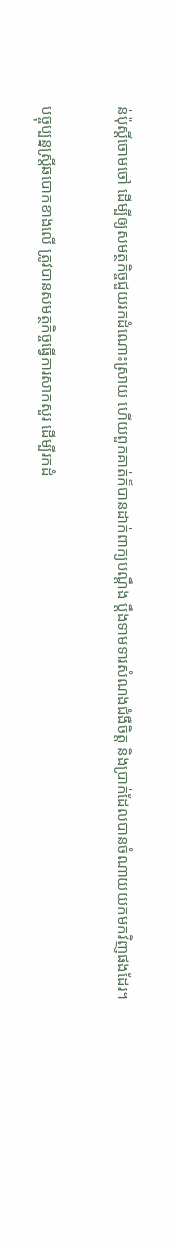ន់ប៉ុស្តិ៍ចោមចៅ ដើម្បីឲ្យសមត្ថកិច្ចជួយរកដំណោះស្រាយ ហើយពួកគាត់ក៏បានដាក់ពាក្យបណ្តឹង ប្តឹងទាមទារសំណងជំងឺចិត្ត និងប្រាក់ដែលបានចំណាយយកមកវិញផងដែរ។

បច្ចុប្បន្នស្រី្តឆបោកខាងលើ ត្រូវបានសមត្ថកិច្ចធ្វើការសាកសួរ ដើម្បីរកដំ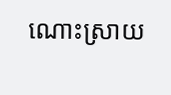ណោះស្រាយ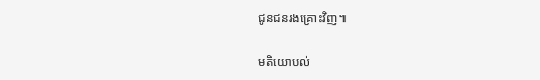ជូនជនរងគ្រោះវិញ៕

មតិយោបល់